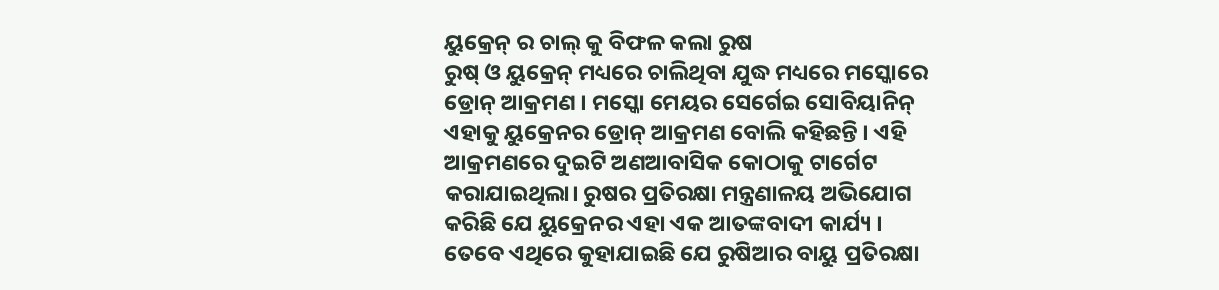ୟୁକ୍ରେନ୍ ର ଚାଲ୍ କୁ ବିଫଳ କଲା ରୁଷ
ରୁଷ୍ ଓ ୟୁକ୍ରେନ୍ ମଧ୍ୟରେ ଚାଲିଥିବା ଯୁଦ୍ଧ ମଧ୍ୟରେ ମସ୍କୋରେ ଡ୍ରୋନ୍ ଆକ୍ରମଣ । ମସ୍କୋ ମେୟର ସେର୍ଗେଇ ସୋବିୟାନିନ୍ ଏହାକୁ ୟୁକ୍ରେନର ଡ୍ରୋନ୍ ଆକ୍ରମଣ ବୋଲି କହିଛନ୍ତି । ଏହି ଆକ୍ରମଣରେ ଦୁଇଟି ଅଣଆବାସିକ କୋଠାକୁ ଟାର୍ଗେଟ କରାଯାଇଥିଲା। ରୁଷର ପ୍ରତିରକ୍ଷା ମନ୍ତ୍ରଣାଳୟ ଅଭିଯୋଗ କରିଛି ଯେ ୟୁକ୍ରେନର ଏହା ଏକ ଆତଙ୍କବାଦୀ କାର୍ଯ୍ୟ । ତେବେ ଏଥିରେ କୁହାଯାଇଛି ଯେ ରୁଷିଆର ବାୟୁ ପ୍ରତିରକ୍ଷା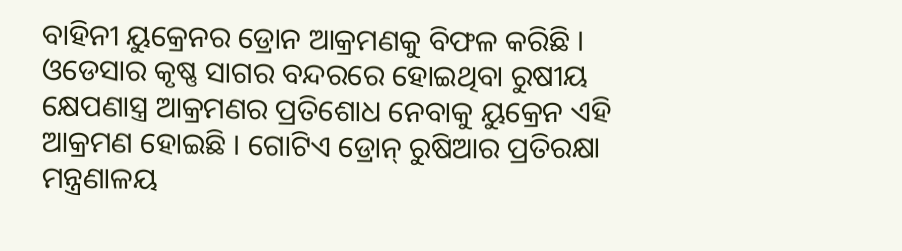ବାହିନୀ ୟୁକ୍ରେନର ଡ୍ରୋନ ଆକ୍ରମଣକୁ ବିଫଳ କରିଛି । ଓଡେସାର କୃଷ୍ଣ ସାଗର ବନ୍ଦରରେ ହୋଇଥିବା ରୁଷୀୟ କ୍ଷେପଣାସ୍ତ୍ର ଆକ୍ରମଣର ପ୍ରତିଶୋଧ ନେବାକୁ ୟୁକ୍ରେନ ଏହି ଆକ୍ରମଣ ହୋଇଛି । ଗୋଟିଏ ଡ୍ରୋନ୍ ରୁଷିଆର ପ୍ରତିରକ୍ଷା ମନ୍ତ୍ରଣାଳୟ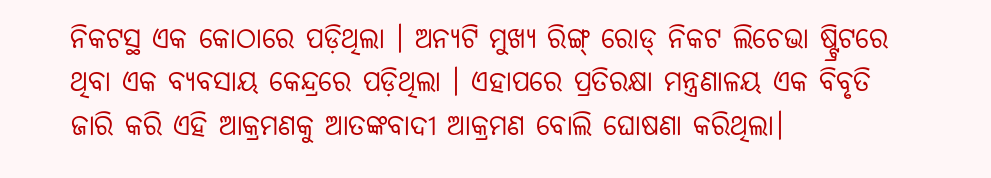ନିକଟସ୍ଥ ଏକ କୋଠାରେ ପଡ଼ିଥିଲା । ଅନ୍ୟଟି ମୁଖ୍ୟ ରିଙ୍ଗ୍ ରୋଡ୍ ନିକଟ ଲିଚେଭା ଷ୍ଟ୍ରିଟରେ ଥିବା ଏକ ବ୍ୟବସାୟ କେନ୍ଦ୍ରରେ ପଡ଼ିଥିଲା । ଏହାପରେ ପ୍ରତିରକ୍ଷା ମନ୍ତ୍ରଣାଳୟ ଏକ ବିବୃତି ଜାରି କରି ଏହି ଆକ୍ରମଣକୁ ଆତଙ୍କବାଦୀ ଆକ୍ରମଣ ବୋଲି ଘୋଷଣା କରିଥିଲା।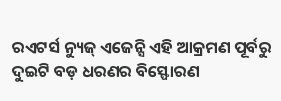ରଏଟର୍ସ ନ୍ୟୁଜ୍ ଏଜେନ୍ସି ଏହି ଆକ୍ରମଣ ପୂର୍ବରୁ ଦୁଇଟି ବଡ଼ ଧରଣର ବିସ୍ଫୋରଣ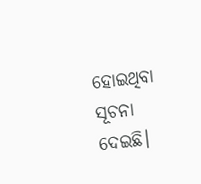ହୋଇଥିବା ସୂଚନା ଦେଇଛି।